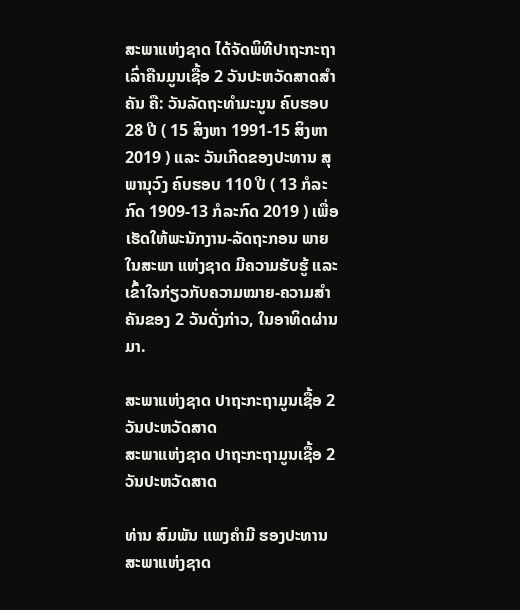ສະພາແຫ່ງຊາດ ໄດ້ຈັດພິທີປາຖະກະຖາ ເລົ່າຄືນມູນເຊື້ອ 2 ວັນປະຫວັດສາດສໍາຄັນ ຄື: ວັນລັດຖະທໍາມະນູນ ຄົບຮອບ 28 ປີ ( 15 ສິງຫາ 1991-15 ສິງຫາ 2019 ) ແລະ ວັນເກີດຂອງປະທານ ສຸພານຸວົງ ຄົບຮອບ 110 ປີ ( 13 ກໍລະກົດ 1909-13 ກໍລະກົດ 2019 ) ເພື່ອເຮັດໃຫ້ພະນັກງານ-ລັດຖະກອນ ພາຍໃນສະພາ ແຫ່ງຊາດ ມີຄວາມຮັບຮູ້ ແລະ ເຂົ້າໃຈກ່ຽວກັບຄວາມໝາຍ-ຄວາມສໍາຄັນຂອງ 2 ວັນດັ່ງກ່າວ, ໃນອາທິດຜ່ານມາ.

ສະພາແຫ່ງຊາດ ປາຖະກະຖາມູນເຊື້ອ 2 ວັນປະຫວັດສາດ
ສະພາແຫ່ງຊາດ ປາຖະກະຖາມູນເຊື້ອ 2 ວັນປະຫວັດສາດ

ທ່ານ ສົມພັນ ແພງຄໍາມີ ຮອງປະທານສະພາແຫ່ງຊາດ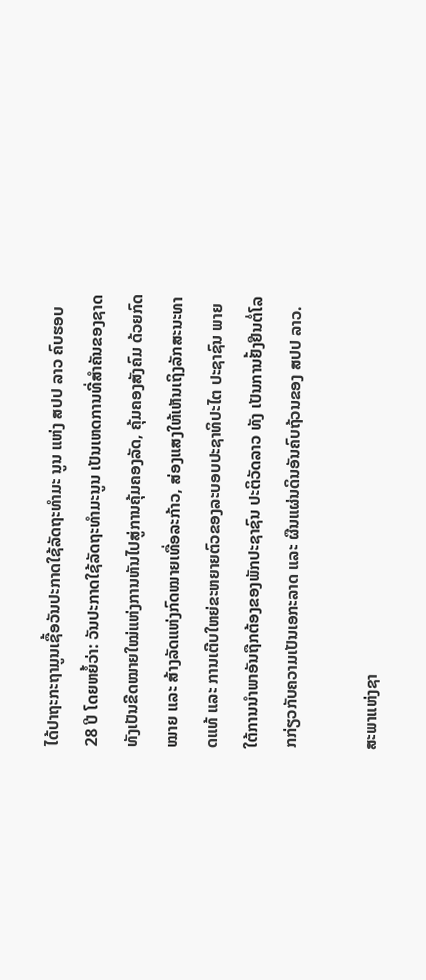ໄດ້ປາຖະກະຖາມູນເຊື້ອວັນປະກາດໃຊ້ລັດຖະທຳມະ ນູນ ແຫ່ງ ສປປ ລາວ ຄົບຮອບ 28 ປີ ໂດຍຫຍໍ້ວ່າ: ວັນປະກາດໃຊ້ລັດຖະທຳມະນູນ ເປັນເຫດການທີ່ສຳຄັນຂອງຊາດ ທັງເປັນຂີດໝາຍໃໝ່ແຫ່ງການຫັນໄປສູ່ການຄຸ້ມຄອງລັດ, ຄຸ້ມຄອງສັງຄົມ ດ້ວຍກົດໝາຍ ແລະ ສ້າງລັດແຫ່ງກົດໝາຍເທື່ອລະກ້າວ, ສ່ອງແສງໃຫ້ເຫັນເຖິງລັກສະນະທາດແທ້ ແລະ ການເຕີບໃຫຍ່ຂະຫຍາຍຕົວຂອງລະບອບປະຊາທິປະໄຕ ປະຊາຊົນ ພາຍໃຕ້ການນຳພາອັນຖືກຕ້ອງຂອງພັກປະຊາຊົນ ປະຕິວັດລາວ ທັງ ເປັນການຢັ້ງຢືນຕໍ່ໂລກກ່ຽວກັບຄວາມເປັນເອກະລາດ ແລະ ຜືນແຜ່ນດິນອັນຄົບຖ້ວນຂອງ ສປປ ລາວ.

ສະພາແຫ່ງຊາ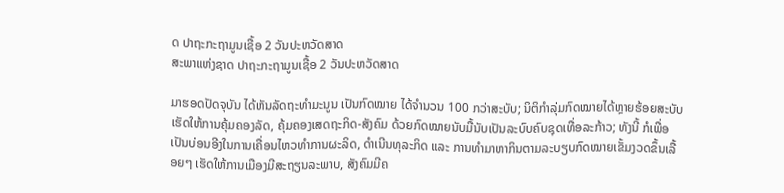ດ ປາຖະກະຖາມູນເຊື້ອ 2 ວັນປະຫວັດສາດ
ສະພາແຫ່ງຊາດ ປາຖະກະຖາມູນເຊື້ອ 2 ວັນປະຫວັດສາດ

ມາຮອດປັດຈຸບັນ ໄດ້ຫັນລັດຖະທຳມະນູນ ເປັນກົດໝາຍ ໄດ້ຈໍານວນ 100 ກວ່າສະບັບ; ນິຕິກໍາລຸ່ມກົດໝາຍໄດ້ຫຼາຍຮ້ອຍສະບັບ ເຮັດໃຫ້ການຄຸ້ມຄອງລັດ, ຄຸ້ມຄອງເສດຖະກິດ-ສັງຄົມ ດ້ວຍກົດໝາຍນັບມື້ນັບເປັນລະບົບຄົບຊຸດເທື່ອລະກ້າວ; ທັງນີ້ ກໍເພື່ອເປັນບ່ອນອີງໃນການເຄື່ອນໄຫວທຳການຜະລິດ, ດຳເນີນທຸລະກິດ ແລະ ການທຳມາຫາກິນຕາມລະບຽບກົດໝາຍເຂັ້ມງວດຂຶ້ນເລື້ອຍໆ ເຮັດໃຫ້ການເມືອງມີສະຖຽນລະພາບ, ສັງຄົມມີຄ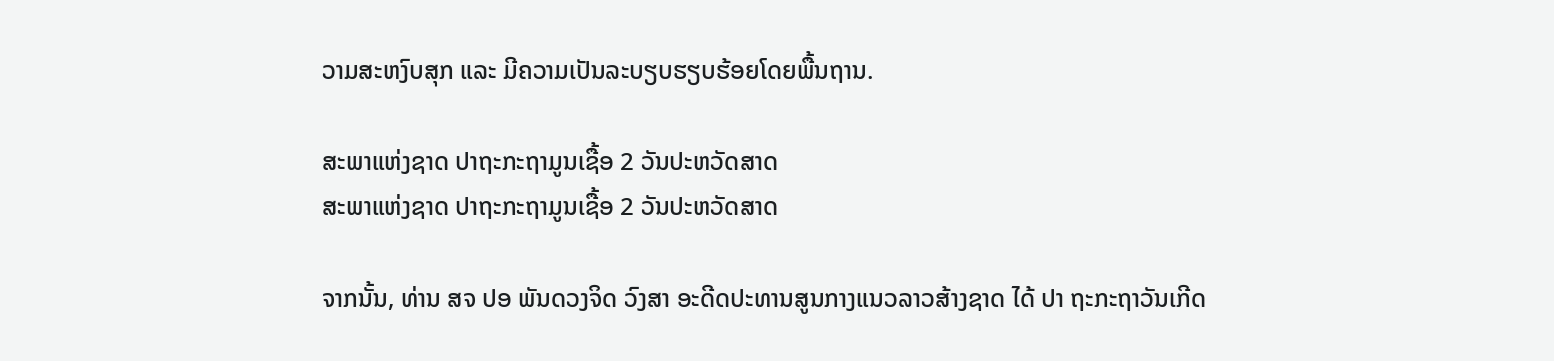ວາມສະຫງົບສຸກ ແລະ ມີຄວາມເປັນລະບຽບຮຽບຮ້ອຍໂດຍພື້ນຖານ.

ສະພາແຫ່ງຊາດ ປາຖະກະຖາມູນເຊື້ອ 2 ວັນປະຫວັດສາດ
ສະພາແຫ່ງຊາດ ປາຖະກະຖາມູນເຊື້ອ 2 ວັນປະຫວັດສາດ

ຈາກນັ້ນ, ທ່ານ ສຈ ປອ ພັນດວງຈິດ ວົງສາ ອະດີດປະທານສູນກາງແນວລາວສ້າງຊາດ ໄດ້ ປາ ຖະກະຖາວັນເກີດ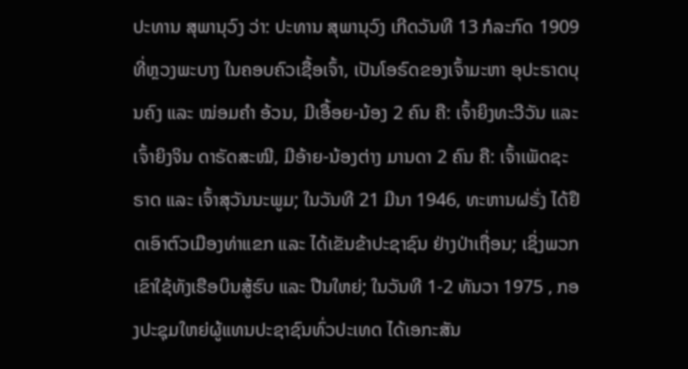ປະທານ ສຸພານຸວົງ ວ່າ: ປະທານ ສຸພານຸວົງ ເກີດວັນທີ 13 ກໍລະກົດ 1909 ທີ່ຫຼວງພະບາງ ໃນຄອບຄົວເຊື້ອເຈົ້າ, ເປັນໂອຣົດຂອງເຈົ້າມະຫາ ອຸປະຣາດບຸນຄົງ ແລະ ໝ່ອມຄໍາ ອ້ວນ, ມີເອື້ອຍ-ນ້ອງ 2 ຄົນ ຄື: ເຈົ້າຍິງທະວີວັນ ແລະ ເຈົ້າຍິງຈິນ ດາຣັດສະໝີ, ມີອ້າຍ-ນ້ອງຕ່າງ ມານດາ 2 ຄົນ ຄື: ເຈົ້າເພັດຊະຣາດ ແລະ ເຈົ້າສຸວັນນະພູມ; ໃນວັນທີ 21 ມີນາ 1946, ທະຫານຝຣັ່ງ ໄດ້ຢຶດເອົາຕົວເມືອງທ່າແຂກ ແລະ ໄດ້ເຂັນຂ້າປະຊາຊົນ ຢ່າງປ່າເຖື່ອນ; ເຊິ່ງພວກເຂົາໃຊ້ທັງເຮືອບິນສູ້ຮົບ ແລະ ປືນໃຫຍ່; ໃນວັນທີ 1-2 ທັນວາ 1975 , ກອງປະຊຸມໃຫຍ່ຜູ້ແທນປະຊາຊົນທົ່ວປະເທດ ໄດ້ເອກະສັນ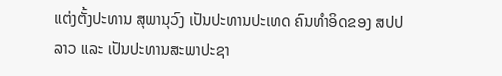ແຕ່ງຕັ້ງປະທານ ສຸພານຸວົງ ເປັນປະທານປະເທດ ຄົນທໍາອິດຂອງ ສປປ ລາວ ແລະ ເປັນປະທານສະພາປະຊາ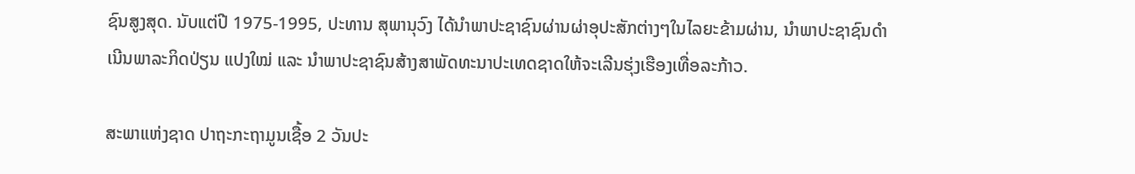ຊົນສູງສຸດ. ນັບແຕ່ປີ 1975-1995, ປະທານ ສຸພານຸວົງ ໄດ້ນໍາພາປະຊາຊົນຜ່ານຜ່າອຸປະສັກຕ່າງໆໃນໄລຍະຂ້າມຜ່ານ, ນໍາພາປະຊາຊົນດໍາເນີນພາລະກິດປ່ຽນ ແປງໃໝ່ ແລະ ນໍາພາປະຊາຊົນສ້າງສາພັດທະນາປະເທດຊາດໃຫ້ຈະເລີນຮຸ່ງເຮືອງເທື່ອລະກ້າວ.

ສະພາແຫ່ງຊາດ ປາຖະກະຖາມູນເຊື້ອ 2 ວັນປະ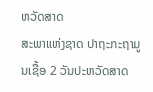ຫວັດສາດ
ສະພາແຫ່ງຊາດ ປາຖະກະຖາມູນເຊື້ອ 2 ວັນປະຫວັດສາດ